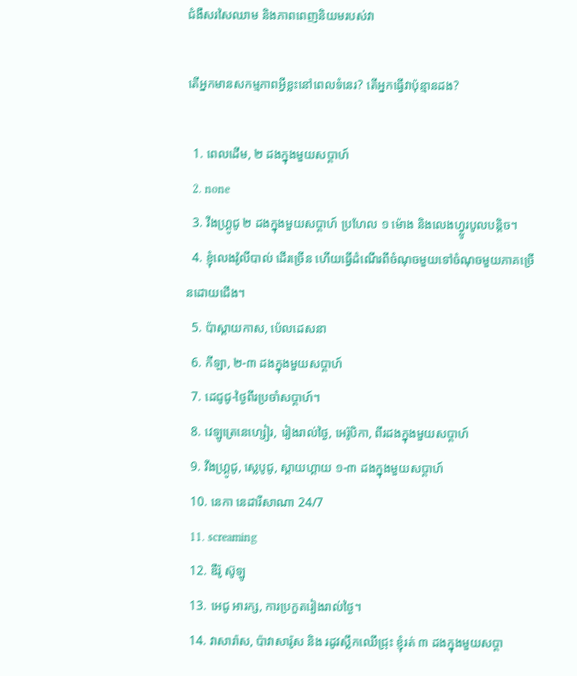ជំងឺសរសៃឈាម និងភាពពេញនិយមរបស់វា

តើអ្នកមានសកម្មភាពអ្វីខ្លះនៅពេលទំនេរ? តើអ្នកធ្វើវាប៉ុន្មានដង?

  1. ពេលដេីម, ២ ដងក្នុងមួយសប្តាហ៍
  2. none
  3. វីងហ្គ្រូជូ ២ ដងក្នុងមួយសប្តាហ៍ ប្រហែល ១ ម៉ោង និងលេងហ្វ្លូរបូលបន្តិច។
  4. ខ្ញុំលេងវ៉ូលីបាល់ ដើរច្រើន ហើយធ្វើដំណើរពីចំណុចមួយទៅចំណុចមួយភាគច្រើនដោយជើង។
  5. ប៉ាស្តាយកាស, ប៉េលដេសនា
  6. កីឡា, ២-៣ ដងក្នុងមួយសប្តាហ៍
  7. ដេជូជូ-ថ្ងៃពីរប្រចាំសប្តាហ៍។
  8. វេឡូត្រេនេហ្សៀរ, រៀងរាល់ថ្ងៃ, អេរ៉ូបិកា, ពីរដងក្នុងមួយសប្តាហ៍
  9. វីងហ្គ្រូជូ, ស្លេបូជូ, ស្តាយហ្គាយ ១-៣ ដងក្នុងមួយសប្តាហ៍
  10. នេកា នេដារីសាណា 24/7
  11. screaming
  12. ឌឺរ៉ូ ស៊ូឡូ
  13. អេជូ អារក្ស, ការប្រកួតរៀងរាល់ថ្ងៃ។
  14. វាសារ៉ាស, ប៉ាវាសារ៉ូស និង រដូវស្លឹកឈើជ្រុះ ខ្ញុំរត់ ៣ ដងក្នុងមួយសប្តា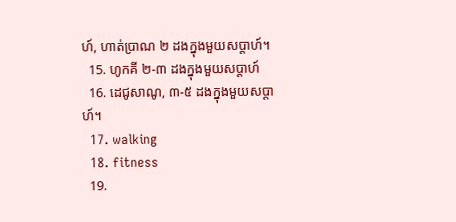ហ៍, ហាត់ប្រាណ ២ ដងក្នុងមួយសប្តាហ៍។
  15. ហូកគី ២-៣ ដងក្នុងមួយសប្តាហ៍
  16. ដេជូសាណូ, ៣-៥ ដងក្នុងមួយសប្តាហ៍។
  17. walking
  18. fitness
  19.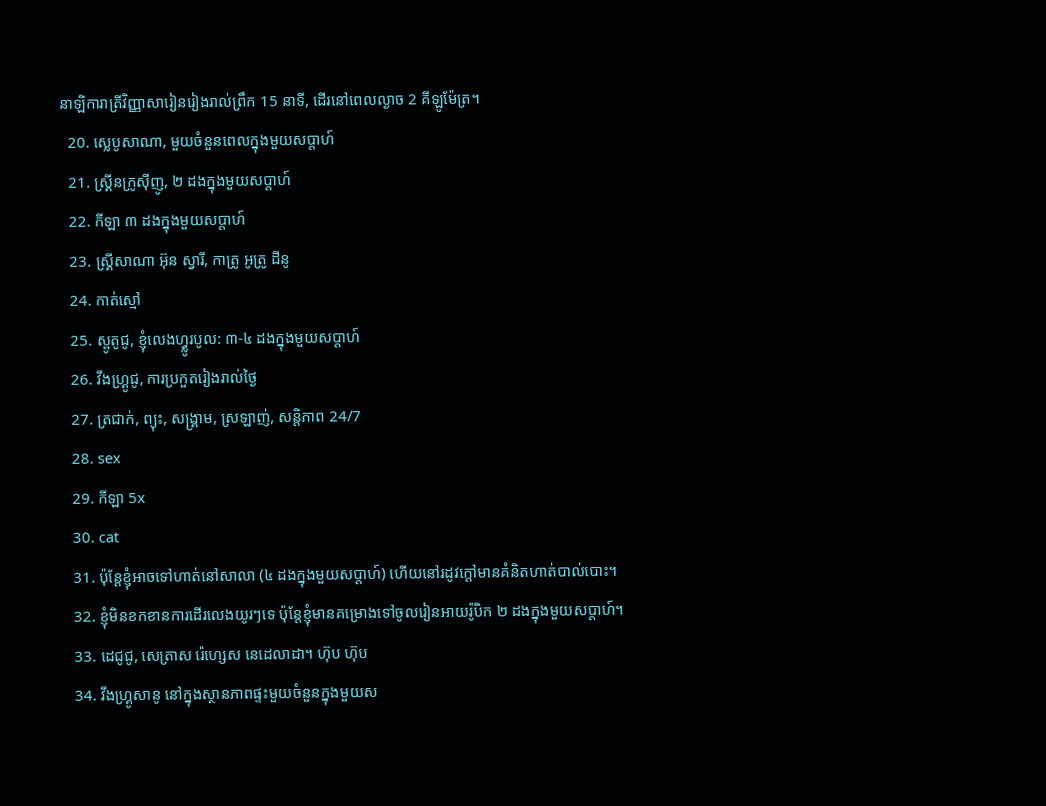នាឡិការាត្រីវិញ្ញាសារៀនរៀងរាល់ព្រឹក 15 នាទី, ដើរនៅពេលល្ងាច 2 គីឡូម៉ែត្រ។
  20. ស្លេបូសាណា, មួយចំនួនពេលក្នុងមួយសប្តាហ៍
  21. ស្គ្រីនក្រូស៊ីញូ, ២ ដងក្នុងមួយសប្តាហ៍
  22. កីឡា ៣ ដងក្នុងមួយសប្តាហ៍
  23. ស្គ្រីសាណា អ៊ុន ស្វារី, កាត្រូ អូត្រូ ដីនូ
  24. កាត់ស្មៅ
  25. ស្ពូតូជូ, ខ្ញុំលេងហ្វ្លូរបូល: ៣-៤ ដងក្នុងមួយសប្តាហ៍
  26. វីងហ្គ្រូជូ, ការប្រកួតរៀងរាល់ថ្ងៃ
  27. ត្រជាក់, ព្យុះ, សង្គ្រាម, ស្រឡាញ់, សន្តិភាព 24/7
  28. sex
  29. កីឡា 5x
  30. cat
  31. ប៉ុន្តែខ្ញុំអាចទៅហាត់នៅសាលា (៤ ដងក្នុងមួយសប្តាហ៍) ហើយនៅរដូវក្តៅមានគំនិតហាត់បាល់បោះ។
  32. ខ្ញុំមិនខកខានការដើរលេងយូរៗទេ ប៉ុន្តែខ្ញុំមានគម្រោងទៅចូលរៀនអាយរ៉ូបិក ២ ដងក្នុងមួយសប្តាហ៍។
  33. ដេជូជូ, សេត្រាស រ៉េហ្សេស នេដេលាដា។ ហ៊ុប ហ៊ុប
  34. វីងហ្គ្រូសានូ នៅក្នុងស្ថានភាពផ្ទះមួយចំនួនក្នុងមួយស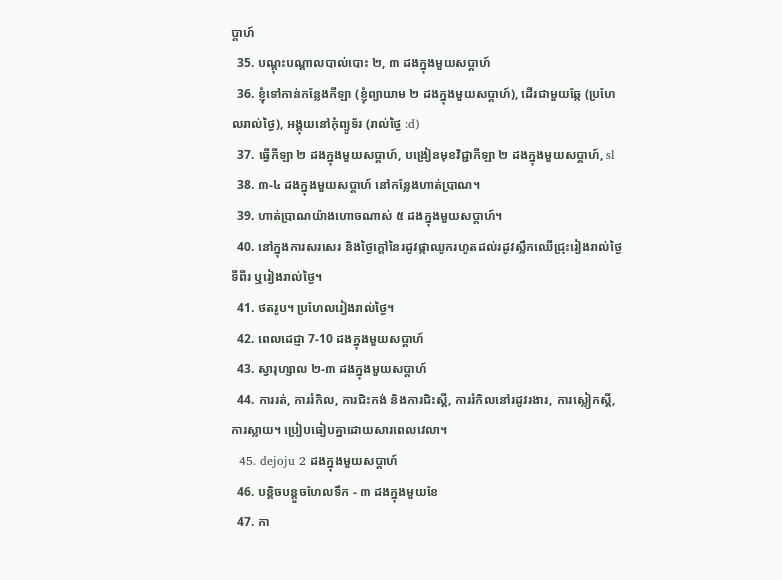ប្តាហ៍
  35. បណ្ដុះបណ្ដាលបាល់បោះ ២, ៣ ដងក្នុងមួយសប្តាហ៍
  36. ខ្ញុំទៅកាន់កន្លែងកីឡា (ខ្ញុំព្យាយាម ២ ដងក្នុងមួយសប្តាហ៍), ដើរជាមួយឆ្កែ (ប្រហែលរាល់ថ្ងៃ), អង្គុយនៅកុំព្យូទ័រ (រាល់ថ្ងៃ :d)
  37. ធ្វើកីឡា ២ ដងក្នុងមួយសប្តាហ៍, បង្រៀនមុខវិជ្ជាកីឡា ២ ដងក្នុងមួយសប្តាហ៍, sl
  38. ៣-៤ ដងក្នុងមួយសប្តាហ៍ នៅកន្លែងហាត់ប្រាណ។
  39. ហាត់ប្រាណយ៉ាងហោចណាស់ ៥ ដងក្នុងមួយសប្តាហ៍។
  40. នៅក្នុងការសរសេរ និងថ្ងៃក្តៅនៃរដូវផ្កាឈូករហូតដល់រដូវស្លឹកឈើជ្រុះរៀងរាល់ថ្ងៃទីពីរ ឬរៀងរាល់ថ្ងៃ។
  41. ថតរូប។ ប្រហែលរៀងរាល់ថ្ងៃ។
  42. ពេលដេជ្ញា 7-10 ដងក្នុងមួយសប្តាហ៍
  43. ស្វារុហ្សាល ២-៣ ដងក្នុងមួយសប្តាហ៍
  44. ការរត់, ការរំកិល, ការជិះកង់ និងការជិះស្គី, ការរំកិលនៅរដូវរងារ, ការស្លៀកស្គី, ការស្លាយ។ ប្រៀបធៀបគ្នាដោយសារពេលវេលា។
  45. dejoju 2 ដងក្នុងមួយសប្តាហ៍
  46. បន្តិចបន្តួចហែលទឹក - ៣ ដងក្នុងមួយខែ
  47. កា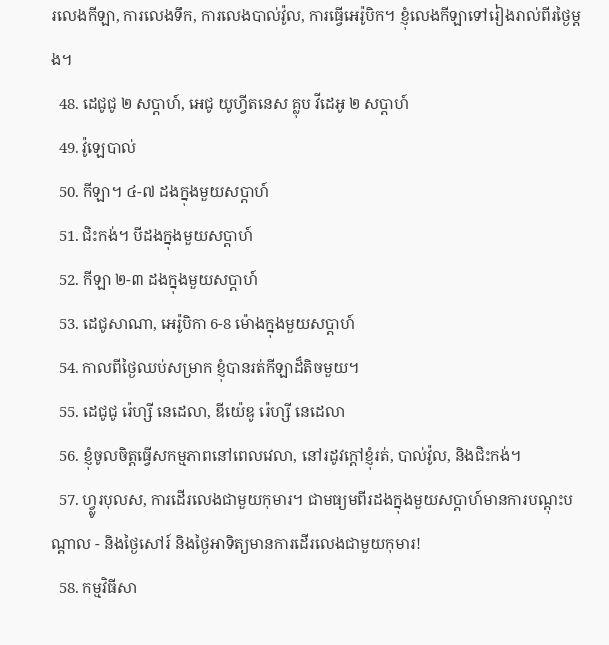រលេងកីឡា, ការលេងទឹក, ការលេងបាល់វ៉ូល, ការធ្វើអេរ៉ូបិក។ ខ្ញុំលេងកីឡាទៅរៀងរាល់ពីរថ្ងៃម្តង។
  48. ដេជូជូ ២ សប្តាហ៍, អេជូ យូហ្វីតនេស គ្លុប វីដេអូ ២ សប្តាហ៍
  49. វ៉ូឡេបាល់
  50. កីឡា។ ៤-៧ ដងក្នុងមួយសប្តាហ៍
  51. ជិះកង់។ បីដងក្នុងមួយសប្តាហ៍
  52. កីឡា ២-៣ ដងក្នុងមួយសប្តាហ៍
  53. ដេជូសាណា, អេរ៉ូបិកា 6-8 ម៉ោងក្នុងមួយសប្តាហ៍
  54. កាលពីថ្ងៃឈប់សម្រាក ខ្ញុំបានរត់កីឡាដ៏តិចមួយ។
  55. ដេជូជូ រ៉េហ្សី នេដេលា, ឌីយ៉េឌូ រ៉េហ្សី នេដេលា
  56. ខ្ញុំចូលចិត្តធ្វើសកម្មភាពនៅពេលវេលា, នៅរដូវក្តៅខ្ញុំរត់, បាល់វ៉ូល, និងជិះកង់។
  57. ហ្វ្លូរបុលស, ការដើរលេងជាមួយកុមារ។ ជាមធ្យមពីរដងក្នុងមួយសប្តាហ៍មានការបណ្តុះបណ្តាល - និងថ្ងៃសៅរ៍ និងថ្ងៃអាទិត្យមានការដើរលេងជាមួយកុមារ!
  58. កម្មវិធីសា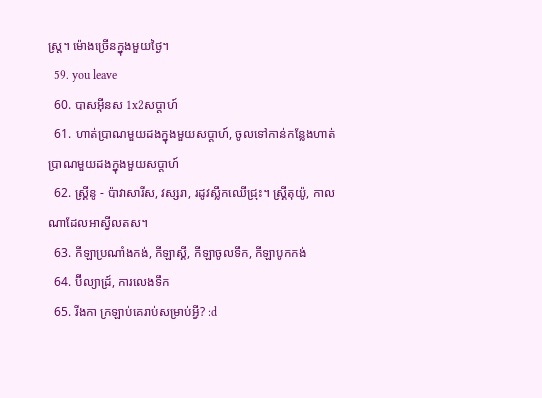ស្ត្រ។ ម៉ោងច្រើនក្នុងមួយថ្ងៃ។
  59. you leave
  60. បាសអ៊ីនស 1x2សប្តាហ៍
  61. ហាត់ប្រាណមួយដងក្នុងមួយសប្តាហ៍, ចូលទៅកាន់កន្លែងហាត់ប្រាណមួយដងក្នុងមួយសប្តាហ៍
  62. ស្គ្រីនូ - ប៉ាវាសារីស, វស្សរា, រដូវស្លឹកឈើជ្រុះ។ ស្គ្រីតុយ៉ូ, កាលណាដែលអាស្វីលតស។
  63. កីឡាប្រណាំងកង់, កីឡាស្គី, កីឡាចូលទឹក, កីឡាបូកកង់
  64. ប៊ីល្យាដ្រ៍, ការលេងទឹក
  65. រីងកា ក្រឡាប់គេរាប់សម្រាប់អ្វី? :d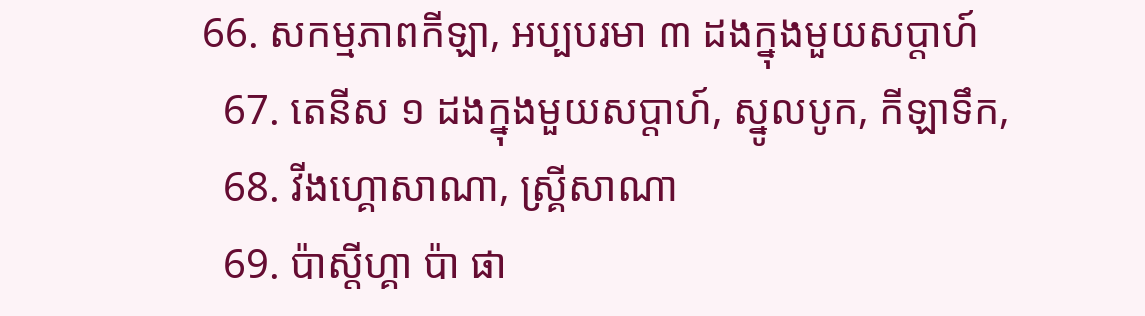66. សកម្មភាពកីឡា, អប្បបរមា ៣ ដងក្នុងមួយសប្តាហ៍
  67. តេនីស ១ ដងក្នុងមួយសប្តាហ៍, ស្នូលបូក, កីឡាទឹក,
  68. វីងហ្គោសាណា, ស្គ្រីសាណា
  69. ប៉ាស្តីហ្គា ប៉ា ផា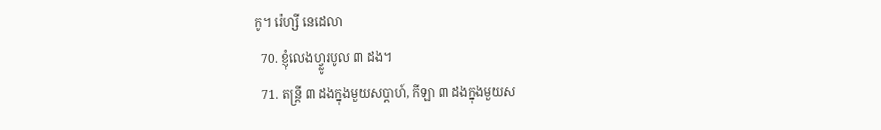កូ។ រ៉េហ្សី នេដេលា
  70. ខ្ញុំលេងហ្វ្លូរបូល ៣ ដង។
  71. តន្ត្រី ៣ ដងក្នុងមួយសប្តាហ៍, កីឡា ៣ ដងក្នុងមួយស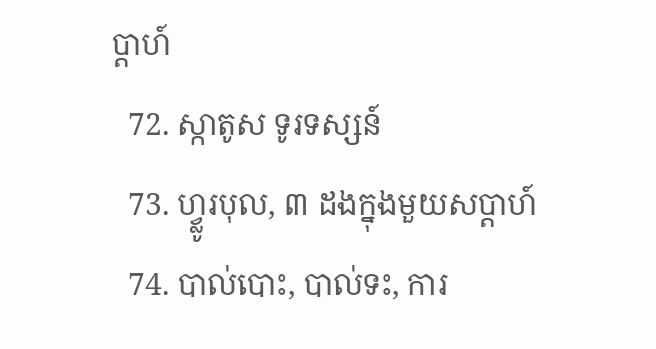ប្តាហ៍
  72. ស្កាតូស ទូរទស្សន៍
  73. ហ្វ្លូរបុល, ៣ ដងក្នុងមួយសប្តាហ៍
  74. បាល់បោះ, បាល់ទះ, ការ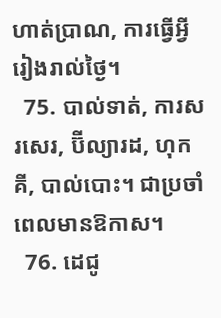ហាត់ប្រាណ, ការធ្វើអ្វីរៀងរាល់ថ្ងៃ។
  75. បាល់ទាត់, ការសរសេរ, ប៊ីល្យារដ, ហុកគី, បាល់បោះ។ ជាប្រចាំពេលមានឱកាស។
  76. ដេជូ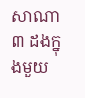សាណា ៣ ដងក្នុងមួយ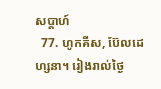សប្តាហ៍
  77. ហូកគីស, ប៊ែលដេហ្សនា។ រៀងរាល់ថ្ងៃ